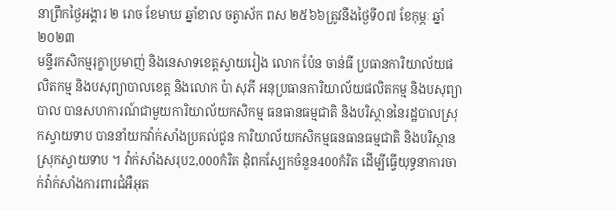នាព្រឹកថ្ងៃអង្គារ ២ រោច ខែមាឃ ឆ្នាំខាល ចត្វាស័ក ពស ២៥៦៦ត្រូវនឹងថ្ងៃទី០៧ ខែកុម្ភៈ ឆ្នាំ២០២៣
មន្ទីរកសិកម្មរុក្ខាប្រមាញ់ និងនេសាទខេត្តស្វាយរៀង លោក ប៉ែន ចាន់ធី ប្រធានការិយាល័យផលិតកម្ម និងបសុព្យាបាលខេត្ត និងលោក ប៉ា សុភី អនុប្រធានការិយាល័យផលិតកម្ម និងបសុព្យាបាល បានសហការណ៍ជាមួយការិយាល័យកសិកម្ម ធនធានធម្មជាតិ និងបរិស្ថាននៃរដ្ឋបាលស្រុកស្វាយទាប បាននាំយកវ៉ាក់សាំងប្រគល់ជូន ការិយាល័យកសិកម្មធនធានធម្មជាតិ និងបរិស្ថាន ស្រុកស្វាយទាប ។ វ៉ាក់សាំងសរុប2,000កំរិត ដុំពកស្បែកចំនួន400កំរិត ដើម្បីធ្វើយុទ្ធនាការចាក់វ៉ាក់សាំងការពារជំអឺអុត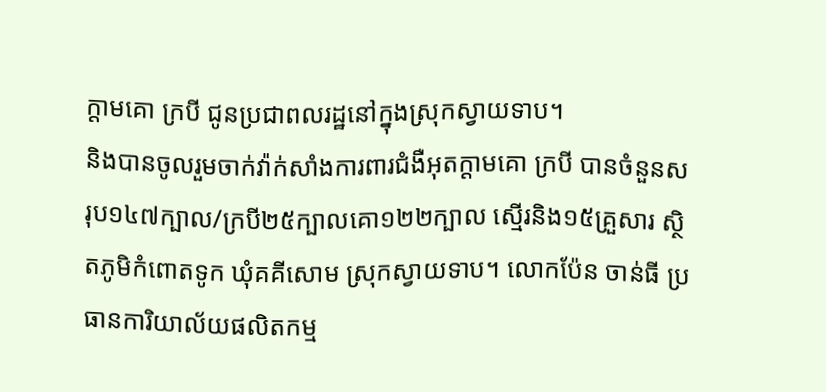ក្តាមគោ ក្របី ជូនប្រជាពលរដ្ឋនៅក្នុងស្រុកស្វាយទាប។
និងបានចូលរួមចាក់វ៉ាក់សាំងការពារជំងឺអុតក្ដាមគោ ក្របី បានចំនួនសរុប១៤៧ក្បាល/ក្របី២៥ក្បាលគោ១២២ក្បាល ស្មើរនិង១៥គ្រួសារ ស្ថិតភូមិកំពោតទូក ឃុំគគីសោម ស្រុកស្វាយទាប។ លោកប៉ែន ចាន់ធី ប្រធានការិយាល័យផលិតកម្ម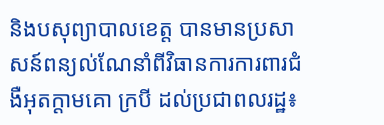និងបសុព្យាបាលខេត្ត បានមានប្រសាសន៍ពន្យល់ណែនាំពីវិធានការការពារជំងឺអុតក្ដាមគោ ក្របី ដល់ប្រជាពលរដ្ឋ៖